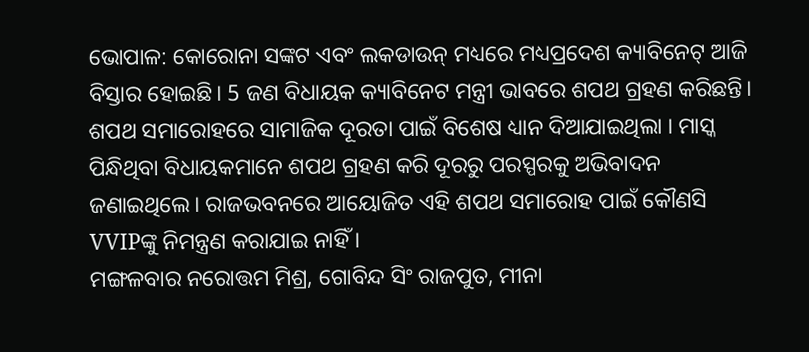ଭୋପାଳ: କୋରୋନା ସଙ୍କଟ ଏବଂ ଲକଡାଉନ୍ ମଧ୍ୟରେ ମଧ୍ୟପ୍ରଦେଶ କ୍ୟାବିନେଟ୍ ଆଜି ବିସ୍ତାର ହୋଇଛି। 5 ଜଣ ବିଧାୟକ କ୍ୟାବିନେଟ ମନ୍ତ୍ରୀ ଭାବରେ ଶପଥ ଗ୍ରହଣ କରିଛନ୍ତି। ଶପଥ ସମାରୋହରେ ସାମାଜିକ ଦୂରତା ପାଇଁ ବିଶେଷ ଧ୍ୟାନ ଦିଆଯାଇଥିଲା । ମାସ୍କ ପିନ୍ଧିଥିବା ବିଧାୟକମାନେ ଶପଥ ଗ୍ରହଣ କରି ଦୂରରୁ ପରସ୍ପରକୁ ଅଭିବାଦନ ଜଣାଇଥିଲେ। ରାଜଭବନରେ ଆୟୋଜିତ ଏହି ଶପଥ ସମାରୋହ ପାଇଁ କୌଣସି VVIPଙ୍କୁ ନିମନ୍ତ୍ରଣ କରାଯାଇ ନାହିଁ ।
ମଙ୍ଗଳବାର ନରୋତ୍ତମ ମିଶ୍ର, ଗୋବିନ୍ଦ ସିଂ ରାଜପୁତ, ମୀନା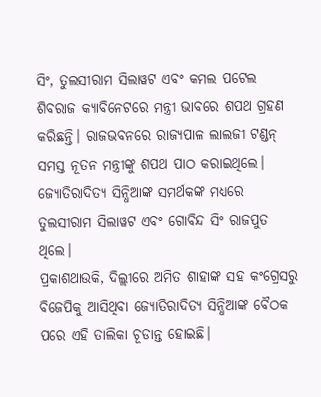ସିଂ, ତୁଲସୀରାମ ସିଲାୱଟ ଏବଂ କମଲ ପଟେଲ ଶିବରାଜ କ୍ୟାବିନେଟରେ ମନ୍ତ୍ରୀ ଭାବରେ ଶପଥ ଗ୍ରହଣ କରିଛନ୍ତି। ରାଜଭବନରେ ରାଜ୍ୟପାଳ ଲାଲଜୀ ଟଣ୍ଡନ୍ ସମସ୍ତ ନୂତନ ମନ୍ତ୍ରୀଙ୍କୁ ଶପଥ ପାଠ କରାଇଥିଲେ। ଜ୍ୟୋତିରାଦିତ୍ୟ ସିନ୍ଧିଆଙ୍କ ସମର୍ଥକଙ୍କ ମଧ୍ୟରେ ତୁଲସୀରାମ ସିଲାୱଟ ଏବଂ ଗୋବିନ୍ଦ ସିଂ ରାଜପୁତ ଥିଲେ।
ପ୍ରକାଶଥାଉକି, ଦିଲ୍ଲୀରେ ଅମିତ ଶାହାଙ୍କ ସହ କଂଗ୍ରେସରୁ ବିଜେପିକୁ ଆସିଥିବା ଜ୍ୟୋତିରାଦିତ୍ୟ ସିନ୍ଧିଆଙ୍କ ବୈଠକ ପରେ ଏହି ତାଲିକା ଚୂଡାନ୍ତ ହୋଇଛି।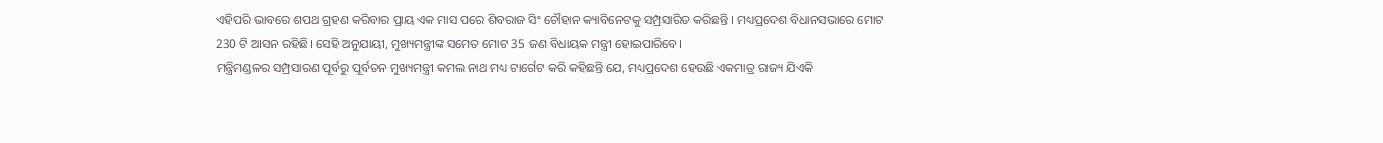ଏହିପରି ଭାବରେ ଶପଥ ଗ୍ରହଣ କରିବାର ପ୍ରାୟ ଏକ ମାସ ପରେ ଶିବରାଜ ସିଂ ଚୌହାନ କ୍ୟାବିନେଟକୁ ସମ୍ପ୍ରସାରିତ କରିଛନ୍ତି । ମଧ୍ୟପ୍ରଦେଶ ବିଧାନସଭାରେ ମୋଟ 230 ଟି ଆସନ ରହିଛି। ସେହି ଅନୁଯାୟୀ, ମୁଖ୍ୟମନ୍ତ୍ରୀଙ୍କ ସମେତ ମୋଟ 35 ଜଣ ବିଧାୟକ ମନ୍ତ୍ରୀ ହୋଇପାରିବେ।
ମନ୍ତ୍ରିମଣ୍ଡଳର ସମ୍ପ୍ରସାରଣ ପୂର୍ବରୁ ପୂର୍ବତନ ମୁଖ୍ୟମନ୍ତ୍ରୀ କମଲ ନାଥ ମଧ୍ୟ ଟାର୍ଗେଟ କରି କହିଛନ୍ତି ଯେ, ମଧ୍ୟପ୍ରଦେଶ ହେଉଛି ଏକମାତ୍ର ରାଜ୍ୟ ଯିଏକି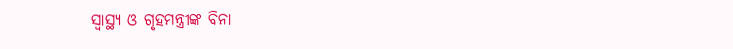ସ୍ବାସ୍ଥ୍ୟ ଓ ଗୃହମନ୍ତ୍ରୀଙ୍କ ବିନା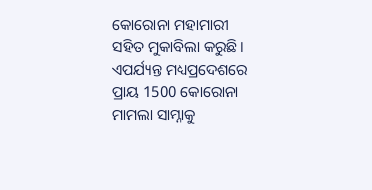କୋରୋନା ମହାମାରୀ ସହିତ ମୁକାବିଲା କରୁଛି। ଏପର୍ଯ୍ୟନ୍ତ ମଧ୍ୟପ୍ରଦେଶରେ ପ୍ରାୟ 1500 କୋରୋନା ମାମଲା ସାମ୍ନାକୁ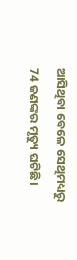ଆସିଥିବା ବେଳେ ସେଥିମଧ୍ୟରୁ 74 ଜଣଙ୍କର ମୃତ୍ୟୁ ଘଟିଛି।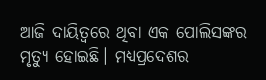ଆଜି ଦାୟିତ୍ବରେ ଥିବା ଏକ ପୋଲିସଙ୍କର ମୃତ୍ୟୁ ହୋଇଛି। ମଧ୍ୟପ୍ରଦେଶର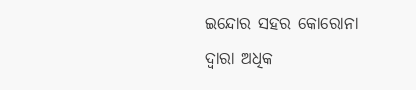ଇନ୍ଦୋର ସହର କୋରୋନା ଦ୍ବାରା ଅଧିକ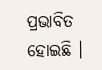ପ୍ରଭାବିତ ହୋଇଛି ।